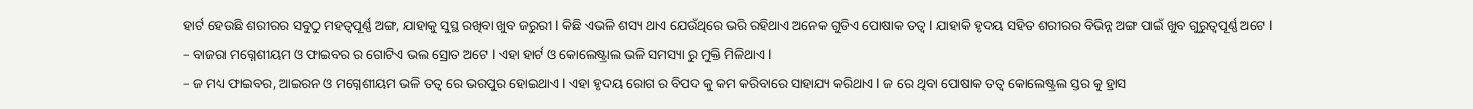ହାର୍ଟ ହେଉଛି ଶରୀରର ସବୁଠୁ ମହତ୍ୱପୂର୍ଣ୍ଣ ଅଙ୍ଗ, ଯାହାକୁ ସୁସ୍ଥ ରଖିବା ଖୁବ ଜରୁରୀ l କିଛି ଏଭଳି ଶସ୍ୟ ଥାଏ ଯେଉଁଥିରେ ଭରି ରହିଥାଏ ଅନେକ ଗୁଡିଏ ପୋଷାକ ତତ୍ୱ l ଯାହାକି ହୃଦୟ ସହିତ ଶରୀରର ବିଭିନ୍ନ ଅଙ୍ଗ ପାଇଁ ଖୁବ ଗୁରୁତ୍ୱପୂର୍ଣ୍ଣ ଅଟେ l
– ବାଜରା ମଗ୍ନେଶୀୟମ ଓ ଫାଇବର ର ଗୋଟିଏ ଭଲ ସ୍ରୋତ ଅଟେ l ଏହା ହାର୍ଟ ଓ କୋଲେଷ୍ଟ୍ରାଲ ଭଳି ସମସ୍ୟା ରୁ ମୁକ୍ତି ମିଳିଥାଏ l
– ଜ ମଧ୍ୟ ଫାଇବର, ଆଇରନ ଓ ମଗ୍ନେଶୀୟମ ଭଳି ତତ୍ୱ ରେ ଭରପୁର ହୋଇଥାଏ l ଏହା ହୃଦୟ ରୋଗ ର ବିପଦ କୁ କମ କରିବାରେ ସାହାଯ୍ୟ କରିଥାଏ l ଜ ରେ ଥିବା ପୋଷାକ ତତ୍ୱ କୋଲେଷ୍ଟ୍ରଲ ସ୍ତର କୁ ହ୍ରାସ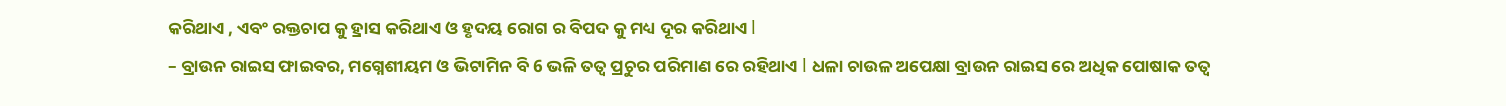କରିଥାଏ , ଏବଂ ରକ୍ତଚାପ କୁ ହ୍ରାସ କରିଥାଏ ଓ ହୃଦୟ ରୋଗ ର ବିପଦ କୁ ମଧ୍ୟ ଦୂର କରିଥାଏ l
– ବ୍ରାଉନ ରାଇସ ଫାଇବର, ମଗ୍ନେଶୀୟମ ଓ ଭିଟାମିନ ବି 6 ଭଳି ତତ୍ୱ ପ୍ରଚୁର ପରିମାଣ ରେ ରହିଥାଏ l ଧଳା ଚାଉଳ ଅପେକ୍ଷା ବ୍ରାଉନ ରାଇସ ରେ ଅଧିକ ପୋଷାକ ତତ୍ୱ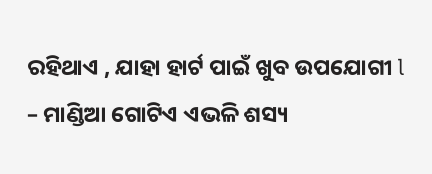ରହିଥାଏ , ଯାହା ହାର୍ଟ ପାଇଁ ଖୁବ ଉପଯୋଗୀ l
– ମାଣ୍ଡିଆ ଗୋଟିଏ ଏଭଳି ଶସ୍ୟ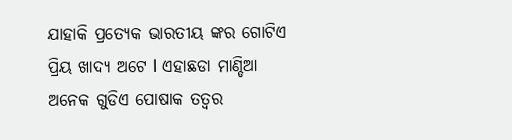ଯାହାକି ପ୍ରତ୍ୟେକ ଭାରତୀୟ ଙ୍କର ଗୋଟିଏ ପ୍ରିୟ ଖାଦ୍ୟ ଅଟେ l ଏହାଛଡା ମାଣ୍ଡିଆ ଅନେକ ଗୁଡିଏ ପୋଷାକ ତତ୍ୱର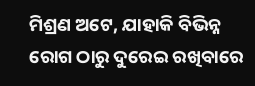ମିଶ୍ରଣ ଅଟେ, ଯାହାକି ବିଭିନ୍ନ ରୋଗ ଠାରୁ ଦୁରେଇ ରଖିବାରେ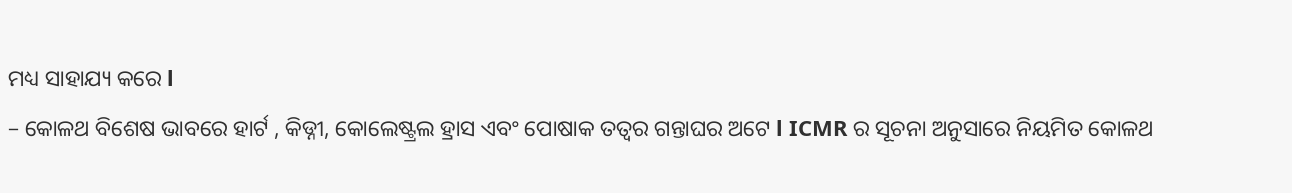ମଧ୍ୟ ସାହାଯ୍ୟ କରେ l
– କୋଳଥ ବିଶେଷ ଭାବରେ ହାର୍ଟ , କିଡ୍ନୀ, କୋଲେଷ୍ଟ୍ରଲ ହ୍ରାସ ଏବଂ ପୋଷାକ ତତ୍ୱର ଗନ୍ତାଘର ଅଟେ l ICMR ର ସୂଚନା ଅନୁସାରେ ନିୟମିତ କୋଳଥ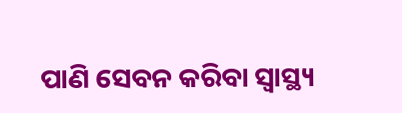ପାଣି ସେବନ କରିବା ସ୍ୱାସ୍ଥ୍ୟ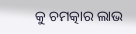କୁ ଚମତ୍କାର ଲାଭ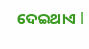ଦେଇଥାଏ l